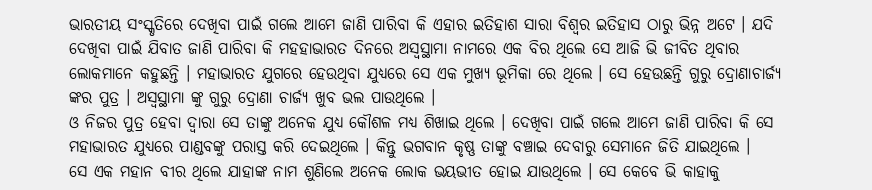ଭାରତୀୟ ସଂସ୍କୃତିରେ ଦେଖିବା ପାଇଁ ଗଲେ ଆମେ ଜାଣି ପାରିବା କି ଏହାର ଇତିହାଶ ସାରା ବିଶ୍ଵର ଇତିହାସ ଠାରୁ ଭିନ୍ନ ଅଟେ । ଯଦି ଦେଖିବା ପାଇଁ ଯିବାତ ଜାଣି ପାରିବା କି ମହହାଭାରତ ଦିନରେ ଅସ୍ଵସ୍ଥାମା ନାମରେ ଏକ ବିର ଥିଲେ ସେ ଆଜି ଭି ଜୀବିତ ଥିବାର ଲୋକମାନେ କହୁଛନ୍ତି । ମହାଭାରତ ଯୁଗରେ ହେଉଥିବା ଯୁଧ୍ୟରେ ସେ ଏକ ମୁଖ୍ୟ ଭୂମିକା ରେ ଥିଲେ । ସେ ହେଉଛନ୍ତି ଗୁରୁ ଦ୍ରୋଣାଚାର୍ଜ୍ୟ ଙ୍କର ପୁତ୍ର । ଅସ୍ଵସ୍ଥାମା ଙ୍କୁ ଗୁରୁ ଦ୍ରୋଣା ଚାର୍ଜ୍ୟ ଖୁବ ଭଲ ପାଉଥିଲେ ।
ଓ ନିଜର ପୁତ୍ର ହେବା ଦ୍ଵାରା ସେ ତାଙ୍କୁ ଅନେକ ଯୁଧ୍ୟ କୌଶଳ ମଧ୍ୟ ଶିଖାଇ ଥିଲେ । ଦେଖିବା ପାଇଁ ଗଲେ ଆମେ ଜାଣି ପାରିବା କି ସେ ମହାଭାରତ ଯୁଧ୍ୟରେ ପାଣ୍ଡବଙ୍କୁ ପରାସ୍ତ କରି ଦେଇଥିଲେ । କିନ୍ତୁ ଭଗବାନ କୃଷ୍ଣ ତାଙ୍କୁ ବଞ୍ଚାଇ ଦେବାରୁ ସେମାନେ ଜିତି ଯାଇଥିଲେ ।
ସେ ଏକ ମହାନ ବୀର ଥିଲେ ଯାହାଙ୍କ ନାମ ଶୁଣିଲେ ଅନେକ ଲୋକ ଭୟଭୀତ ହୋଇ ଯାଉଥିଲେ । ସେ କେବେ ଭି କାହାକୁ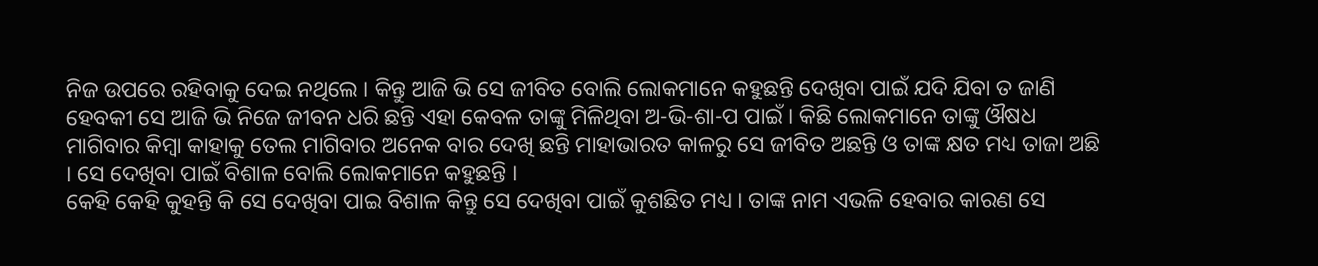ନିଜ ଉପରେ ରହିବାକୁ ଦେଇ ନଥିଲେ । କିନ୍ତୁ ଆଜି ଭି ସେ ଜୀବିତ ବୋଲି ଲୋକମାନେ କହୁଛନ୍ତି ଦେଖିବା ପାଇଁ ଯଦି ଯିବା ତ ଜାଣି ହେବକୀ ସେ ଆଜି ଭି ନିଜେ ଜୀବନ ଧରି ଛନ୍ତି ଏହା କେବଳ ତାଙ୍କୁ ମିଳିଥିବା ଅ-ଭି-ଶା-ପ ପାଇଁ । କିଛି ଲୋକମାନେ ତାଙ୍କୁ ଔଷଧ ମାଗିବାର କିମ୍ବା କାହାକୁ ତେଲ ମାଗିବାର ଅନେକ ବାର ଦେଖି ଛନ୍ତି ମାହାଭାରତ କାଳରୁ ସେ ଜୀବିତ ଅଛନ୍ତି ଓ ତାଙ୍କ କ୍ଷତ ମଧ୍ୟ ତାଜା ଅଛି । ସେ ଦେଖିବା ପାଇଁ ବିଶାଳ ବୋଲି ଲୋକମାନେ କହୁଛନ୍ତି ।
କେହି କେହି କୁହନ୍ତି କି ସେ ଦେଖିବା ପାଇ ବିଶାଳ କିନ୍ତୁ ସେ ଦେଖିବା ପାଇଁ କୁଶଛିତ ମଧ୍ୟ । ତାଙ୍କ ନାମ ଏଭଳି ହେବାର କାରଣ ସେ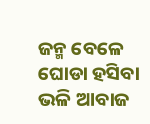ଜନ୍ମ ବେଳେ ଘୋଡା ହସିବା ଭଳି ଆବାଜ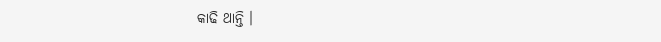କାଢି ଥାନ୍ତି ।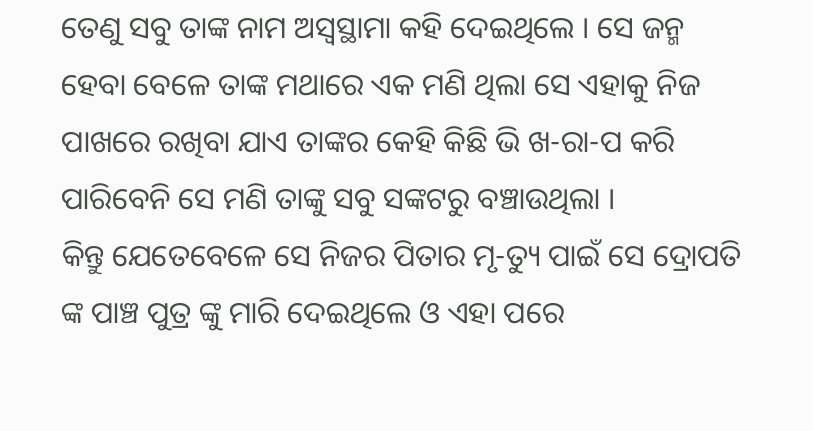ତେଣୁ ସବୁ ତାଙ୍କ ନାମ ଅସ୍ଵସ୍ଥାମା କହି ଦେଇଥିଲେ । ସେ ଜନ୍ମ ହେବା ବେଳେ ତାଙ୍କ ମଥାରେ ଏକ ମଣି ଥିଲା ସେ ଏହାକୁ ନିଜ ପାଖରେ ରଖିବା ଯାଏ ତାଙ୍କର କେହି କିଛି ଭି ଖ-ରା-ପ କରି ପାରିବେନି ସେ ମଣି ତାଙ୍କୁ ସବୁ ସଙ୍କଟରୁ ବଞ୍ଚାଉଥିଲା ।
କିନ୍ତୁ ଯେତେବେଳେ ସେ ନିଜର ପିତାର ମୃ-ତ୍ୟୁ ପାଇଁ ସେ ଦ୍ରୋପତି ଙ୍କ ପାଞ୍ଚ ପୁତ୍ର ଙ୍କୁ ମାରି ଦେଇଥିଲେ ଓ ଏହା ପରେ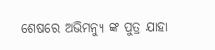ଶେଷରେ ଅଭିମନ୍ୟୁ ଙ୍କ ପୁତ୍ର ଯାହା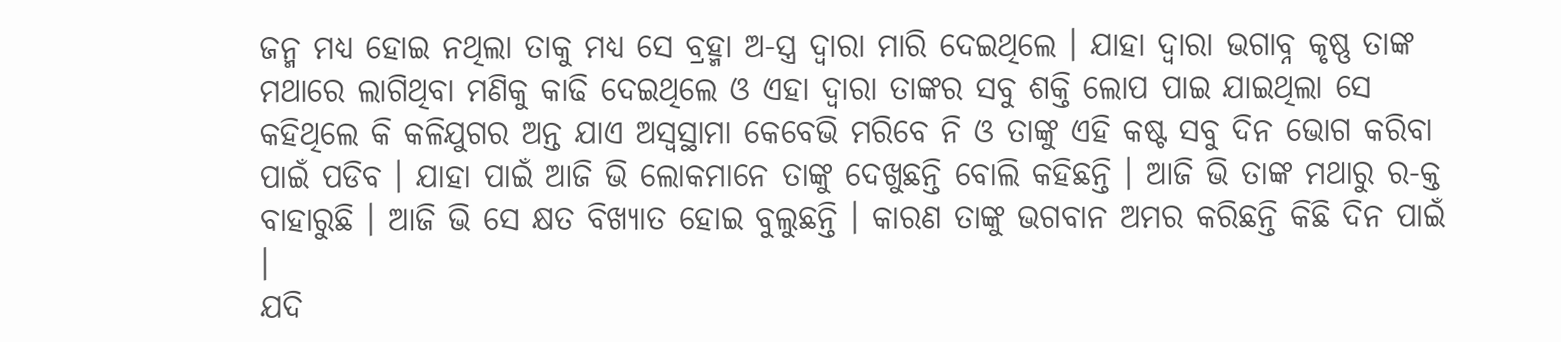ଜନ୍ମ ମଧ୍ୟ ହୋଇ ନଥିଲା ତାକୁ ମଧ୍ୟ ସେ ବ୍ରହ୍ମା ଅ-ସ୍ତ୍ର ଦ୍ଵାରା ମାରି ଦେଇଥିଲେ । ଯାହା ଦ୍ଵାରା ଭଗାବ୍ନ କୃଷ୍ଣ ତାଙ୍କ ମଥାରେ ଲାଗିଥିବା ମଣିକୁ କାଢି ଦେଇଥିଲେ ଓ ଏହା ଦ୍ଵାରା ତାଙ୍କର ସବୁ ଶକ୍ତି ଲୋପ ପାଇ ଯାଇଥିଲା ସେ କହିଥିଲେ କି କଳିଯୁଗର ଅନ୍ତ ଯାଏ ଅସ୍ଵସ୍ଥାମା କେବେଭି ମରିବେ ନି ଓ ତାଙ୍କୁ ଏହି କଷ୍ଟ ସବୁ ଦିନ ଭୋଗ କରିବା ପାଇଁ ପଡିବ । ଯାହା ପାଇଁ ଆଜି ଭି ଲୋକମାନେ ତାଙ୍କୁ ଦେଖୁଛନ୍ତି ବୋଲି କହିଛନ୍ତି । ଆଜି ଭି ତାଙ୍କ ମଥାରୁ ର-କ୍ତ ବାହାରୁଛି । ଆଜି ଭି ସେ କ୍ଷତ ବିଖ୍ୟାତ ହୋଇ ବୁଲୁଛନ୍ତି । କାରଣ ତାଙ୍କୁ ଭଗବାନ ଅମର କରିଛନ୍ତି କିଛି ଦିନ ପାଇଁ ।
ଯଦି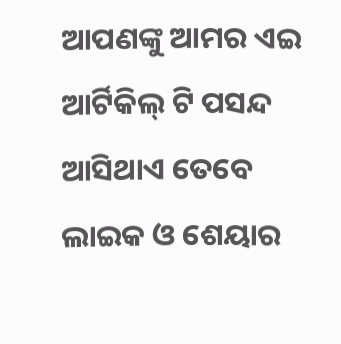ଆପଣଙ୍କୁ ଆମର ଏଇ ଆର୍ଟିକିଲ୍ ଟି ପସନ୍ଦ ଆସିଥାଏ ତେବେ ଲାଇକ ଓ ଶେୟାର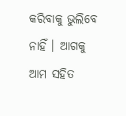କରିବାକୁ ଭୁଲିବେ ନାହିଁ । ଆଗକୁ ଆମ ସହିତ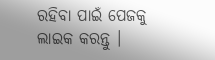ରହିବା ପାଇଁ ପେଜକୁ ଲାଇକ କରନ୍ତୁ ।